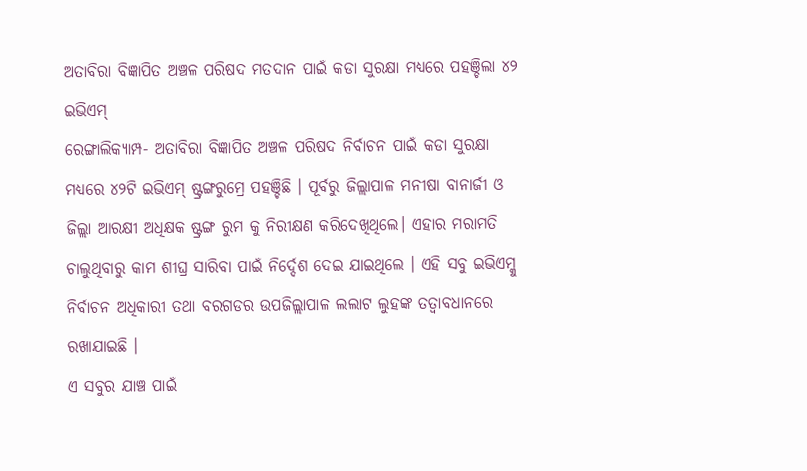ଅତାବିରା ବିଜ୍ଞାପିତ ଅଞ୍ଚଳ ପରିଷଦ ମତଦାନ ପାଇଁ କଡା ସୁରକ୍ଷା ମଧ୍ୟରେ ପହଞ୍ଚିଲା ୪୨ ଇଭିଏମ୍
ରେଙ୍ଗାଲିକ୍ୟାମ୍ପ- ଅତାବିରା ବିଜ୍ଞାପିତ ଅଞ୍ଚଳ ପରିଷଦ ନିର୍ବାଚନ ପାଇଁ କଡା ସୁରକ୍ଷା ମଧ୍ୟରେ ୪୨ଟି ଇଭିଏମ୍ ଷ୍ଟ୍ରଙ୍ଗରୁମ୍ରେ ପହଞ୍ଚିଛି । ପୂର୍ବରୁ ଜିଲ୍ଲାପାଳ ମନୀଷା ବାନାର୍ଜୀ ଓ ଜିଲ୍ଲା ଆରକ୍ଷୀ ଅଧିକ୍ଷକ ଷ୍ଟ୍ରଙ୍ଗ ରୁମ କୁ ନିରୀକ୍ଷଣ କରିଦେଖିଥିଲେ। ଏହାର ମରାମତି ଚାଲୁଥିବାରୁ କାମ ଶୀଘ୍ର ସାରିବା ପାଇଁ ନିର୍ଦ୍ଦେଶ ଦେଇ ଯାଇଥିଲେ । ଏହି ସବୁ ଇଭିଏମ୍କୁ ନିର୍ବାଚନ ଅଧିକାରୀ ତଥା ବରଗଡର ଉପଜିଲ୍ଲାପାଳ ଲଲାଟ ଲୁହଙ୍କ ତତ୍ୱାବଧାନରେ ରଖାଯାଇଛି ।
ଏ ସବୁର ଯାଞ୍ଚ ପାଇଁ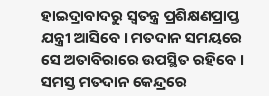ହାଇଦ୍ରାବାଦରୁ ସ୍ୱତନ୍ତ୍ର ପ୍ରଶିକ୍ଷଣପ୍ରାପ୍ତ ଯନ୍ତ୍ରୀ ଆସିବେ । ମତଦାନ ସମୟରେ ସେ ଅତାବିରାରେ ଉପସ୍ଥିତ ରହିବେ । ସମସ୍ତ ମତଦାନ କେନ୍ଦ୍ରରେ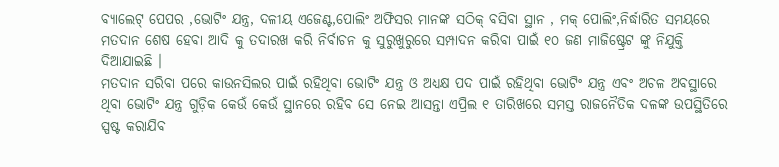ବ୍ୟାଲେଟ୍ ପେପର ,ଭୋଟିଂ ଯନ୍ତ୍ର, ଦଳୀୟ ଏଜେଣ୍ଟ,ପୋଲିଂ ଅଫିସର ମାନଙ୍କ ସଠିକ୍ ବସିବା ସ୍ଥାନ , ମକ୍ ପୋଲିଂ,ନିର୍ଦ୍ଧାରିତ ସମୟରେ ମତଦାନ ଶେଷ ହେବା ଆଦି କୁ ତଦାରଖ କରି ନିର୍ବାଚନ କୁ ସୁରୁଖୁରୁରେ ସମ୍ପାଦନ କରିବା ପାଇଁ ୧୦ ଜଣ ମାଜିଷ୍ଟ୍ରେଟ ଙ୍କୁ ନିଯୁକ୍ତି ଦିଆଯାଇଛି ।
ମତଦାନ ସରିବା ପରେ କାଉନସିଲର ପାଇଁ ରହିଥିବା ଭୋଟିଂ ଯନ୍ତ୍ର ଓ ଅଧ୍ୟକ୍ଷ ପଦ ପାଇଁ ରହିଥିବା ଭୋଟିଂ ଯନ୍ତ୍ର ଏବଂ ଅଚଳ ଅବସ୍ଥାରେ ଥିବା ଭୋଟିଂ ଯନ୍ତ୍ର ଗୁଡ଼ିକ କେଉଁ କେଉଁ ସ୍ଥାନରେ ରହିବ ସେ ନେଇ ଆସନ୍ତା ଏପ୍ରିଲ ୧ ତାରିଖରେ ସମସ୍ତ ରାଜନୈତିକ ଦଳଙ୍କ ଉପସ୍ଥିତିରେ ସ୍ପଷ୍ଟ କରାଯିବ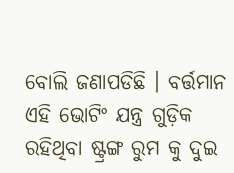ବୋଲି ଜଣାପଡିଛି । ବର୍ତ୍ତମାନ ଏହି ଭୋଟିଂ ଯନ୍ତ୍ର ଗୁଡ଼ିକ ରହିଥିବା ଷ୍ଟ୍ରଙ୍ଗ ରୁମ କୁ ଦୁଇ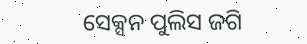ସେକ୍ସନ ପୁଲିସ ଜଗି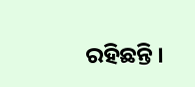ରହିଛନ୍ତି ।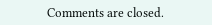Comments are closed.